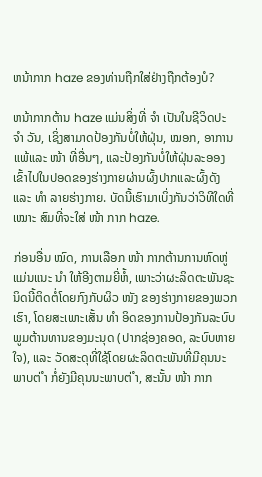ຫນ້າກາກ haze ຂອງທ່ານຖືກໃສ່ຢ່າງຖືກຕ້ອງບໍ?

ຫນ້າກາກຕ້ານ haze ແມ່ນສິ່ງທີ່ ຈຳ ເປັນໃນຊີວິດປະ ຈຳ ວັນ, ເຊິ່ງສາມາດປ້ອງກັນບໍ່ໃຫ້ຝຸ່ນ, ໝອກ, ອາການແພ້ແລະ ໜ້າ ທີ່ອື່ນໆ, ແລະປ້ອງກັນບໍ່ໃຫ້ຝຸ່ນລະອອງເຂົ້າໄປໃນປອດຂອງຮ່າງກາຍຜ່ານຜົ້ງປາກແລະຜົ້ງດັງແລະ ທຳ ລາຍຮ່າງກາຍ. ບັດນີ້ເຮົາມາເບິ່ງກັນວ່າວິທີໃດທີ່ ເໝາະ ສົມທີ່ຈະໃສ່ ໜ້າ ກາກ haze.

ກ່ອນອື່ນ ໝົດ, ການເລືອກ ໜ້າ ກາກຕ້ານການຫົດຫູ່ແມ່ນແນະ ນຳ ໃຫ້ອີງຕາມຍີ່ຫໍ້, ເພາະວ່າຜະລິດຕະພັນຊະນິດນີ້ຕິດຕໍ່ໂດຍກົງກັບຜິວ ໜັງ ຂອງຮ່າງກາຍຂອງພວກເຮົາ, ໂດຍສະເພາະເສັ້ນ ທຳ ອິດຂອງການປ້ອງກັນລະບົບພູມຕ້ານທານຂອງມະນຸດ (ປາກຊ່ອງຄອດ, ລະບົບຫາຍໃຈ), ແລະ ວັດສະດຸທີ່ໃຊ້ໂດຍຜະລິດຕະພັນທີ່ມີຄຸນນະພາບຕ່ ຳ ກໍ່ຍັງມີຄຸນນະພາບຕ່ ຳ, ສະນັ້ນ ໜ້າ ກາກ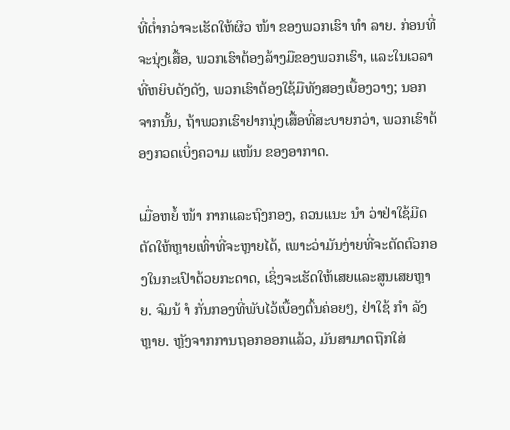ທີ່ຕໍ່າກວ່າຈະເຮັດໃຫ້ຜິວ ໜ້າ ຂອງພວກເຮົາ ທຳ ລາຍ. ກ່ອນທີ່ຈະນຸ່ງເສື້ອ, ພວກເຮົາຕ້ອງລ້າງມືຂອງພວກເຮົາ, ແລະໃນເວລາທີ່ຫຍິບດັງດັງ, ພວກເຮົາຕ້ອງໃຊ້ມືທັງສອງເບື້ອງວາງ; ນອກຈາກນັ້ນ, ຖ້າພວກເຮົາຢາກນຸ່ງເສື້ອທີ່ສະບາຍກວ່າ, ພວກເຮົາຕ້ອງກວດເບິ່ງຄວາມ ແໜ້ນ ຂອງອາກາດ.

ເມື່ອຫຍໍ້ ໜ້າ ກາກແລະຖົງກອງ, ຄວນແນະ ນຳ ວ່າຢ່າໃຊ້ມີດຕັດໃຫ້ຫຼາຍເທົ່າທີ່ຈະຫຼາຍໄດ້, ເພາະວ່າມັນງ່າຍທີ່ຈະຕັດຕົວກອງໃນກະເປົາດ້ວຍກະດາດ, ເຊິ່ງຈະເຮັດໃຫ້ເສຍແລະສູນເສຍຫຼາຍ. ຈົມນ້ ຳ ກັ່ນກອງທີ່ພັບໄວ້ເບື້ອງຕົ້ນຄ່ອຍໆ, ຢ່າໃຊ້ ກຳ ລັງຫຼາຍ. ຫຼັງຈາກການຖອກອອກແລ້ວ, ມັນສາມາດຖືກໃສ່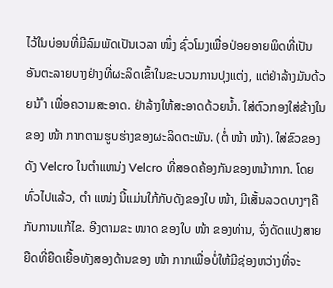ໄວ້ໃນບ່ອນທີ່ມີລົມພັດເປັນເວລາ ໜຶ່ງ ຊົ່ວໂມງເພື່ອປ່ອຍອາຍພິດທີ່ເປັນອັນຕະລາຍບາງຢ່າງທີ່ຜະລິດເຂົ້າໃນຂະບວນການປຸງແຕ່ງ, ແຕ່ຢ່າລ້າງມັນດ້ວຍນ້ ຳ ເພື່ອຄວາມສະອາດ. ຢ່າລ້າງໃຫ້ສະອາດດ້ວຍນໍ້າ. ໃສ່ຕົວກອງໃສ່ຂ້າງໃນຂອງ ໜ້າ ກາກຕາມຮູບຮ່າງຂອງຜະລິດຕະພັນ. (ຕໍ່ ໜ້າ ໜ້າ). ໃສ່ຂົວຂອງດັງ Velcro ໃນຕໍາແຫນ່ງ Velcro ທີ່ສອດຄ້ອງກັນຂອງຫນ້າກາກ. ໂດຍທົ່ວໄປແລ້ວ, ຕຳ ແໜ່ງ ນີ້ແມ່ນໃກ້ກັບດັງຂອງໃບ ໜ້າ, ມີເສັ້ນລວດບາງໆຄືກັບການແກ້ໄຂ. ອີງຕາມຂະ ໜາດ ຂອງໃບ ໜ້າ ຂອງທ່ານ, ຈົ່ງດັດແປງສາຍຍືດທີ່ຍືດເຍື້ອທັງສອງດ້ານຂອງ ໜ້າ ກາກເພື່ອບໍ່ໃຫ້ມີຊ່ອງຫວ່າງທີ່ຈະ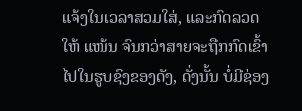ແຈ້ງໃນເວລາສວມໃສ່, ແລະກົດລວດໃຫ້ ແໜ້ນ ຈົນກວ່າສາຍຈະຖືກກົດເຂົ້າໄປໃນຮູບຊົງຂອງດັງ, ດັ່ງນັ້ນ ບໍ່ມີຊ່ອງ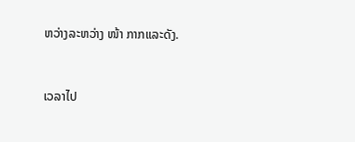ຫວ່າງລະຫວ່າງ ໜ້າ ກາກແລະດັງ.


ເວລາໄປ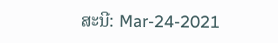ສະນີ: Mar-24-2021